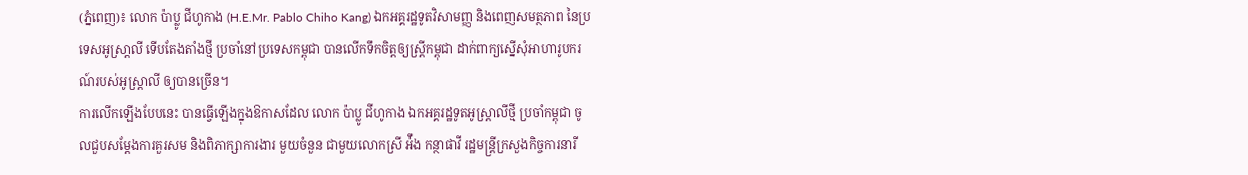(ភ្នំពេញ)៖ លោក ប៉ាប្លូ ជីហូកាង (H.E.Mr. Pablo Chiho Kang) ឯកអគ្គរដ្ឋទូតវិសាមញ្ញ និងពេញសមត្ថភាព នៃប្រទេសអូស្រា្តលី ទើបតែងតាំងថ្មី ប្រចាំនៅប្រទេសកម្ពុជា បានលើកទឹកចិត្ដឲ្យស្ដ្រីកម្ពុជា ដាក់ពាក្យស្នើសុំអាហារូបករណ៍របស់អូស្ដ្រាលី ឲ្យបានច្រើន។
ការលើកឡើងបែបនេះ បានធ្វើឡើងក្នុងឱកាសដែល លោក ប៉ាប្លូ ជីហូកាង ឯកអគ្គរដ្ឋទូតអូស្រ្តាលីថ្មី ប្រចាំកម្ពុជា ចូលជួបសម្ដែងការគួរសម និងពិភាក្សាការងារ មួយចំនួន ជាមួយលោកស្រី អ៉ឹង កន្ថាផាវី រដ្ឋមន្ត្រីក្រសួងកិច្ចការនារី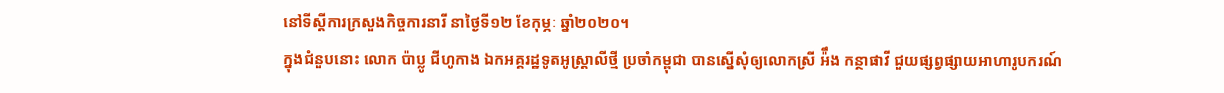នៅទីស្ដីការក្រសួងកិច្ចការនារី នាថ្ងៃទី១២ ខែកុម្ភៈ ឆ្នាំ២០២០។
ក្នុងជំនួបនោះ លោក ប៉ាប្លូ ជីហូកាង ឯកអគ្គរដ្ឋទូតអូស្រ្តាលីថ្មី ប្រចាំកម្ពុជា បានស្នើសុំឲ្យលោកស្រី អ៉ឹង កន្ថាផាវី ជួយផ្សព្វផ្សាយអាហារូបករណ៍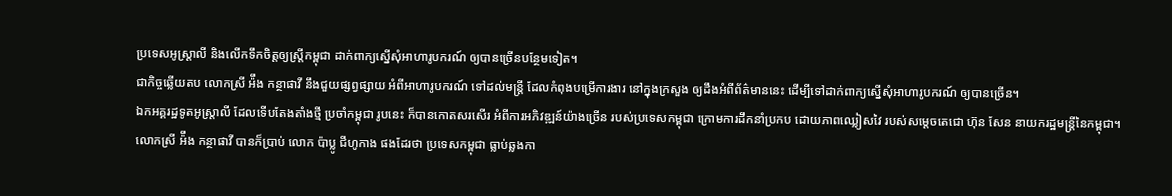ប្រទេសអូស្ដ្រាលី និងលើកទឹកចិត្ដឲ្យស្ដ្រីកម្ពុជា ដាក់ពាក្យស្នើសុំអាហារូបករណ៍ ឲ្យបានច្រើនបន្ថែមទៀត។
ជាកិច្ចឆ្លើយតប លោកស្រី អ៉ឹង កន្ថាផាវី នឹងជួយផ្សព្វផ្សាយ អំពីអាហារូបករណ៍ ទៅដល់មន្ដ្រី ដែលកំពុងបម្រើការងារ នៅក្នុងក្រសួង ឲ្យដឹងអំពីព័ត៌មាននេះ ដើម្បីទៅដាក់ពាក្យស្នើសុំអាហារូបករណ៍ ឲ្យបានច្រើន។
ឯកអគ្គរដ្ឋទូតអូស្រ្តាលី ដែលទើបតែងតាំងថ្មី ប្រចាំកម្ពុជា រូបនេះ ក៏បានកោតសរសើរ អំពីការអភិវឌ្ឍន៍យ៉ាងច្រើន របស់ប្រទេសកម្ពុជា ក្រោមការដឹកនាំប្រកប ដោយភាពឈ្លៀសវៃ របស់សម្ដេចតេជោ ហ៊ុន សែន នាយករដ្ឋមន្ដ្រីនៃកម្ពុជា។
លោកស្រី អ៉ឹង កន្ថាផាវី បានក៏ប្រាប់ លោក ប៉ាប្លូ ជីហូកាង ផងដែរថា ប្រទេសកម្ពុជា ធ្លាប់ឆ្លងកា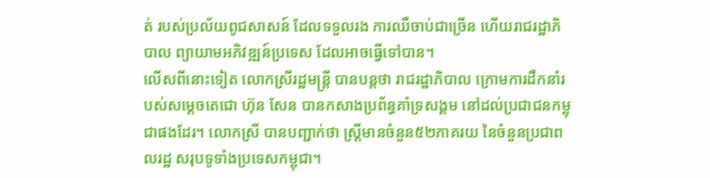ត់ របស់ប្រល័យពូជសាសន៍ ដែលទទួលរង ការឈឺចាប់ជាច្រើន ហើយរាជរដ្ឋាភិបាល ព្យាយាមអភិវឌ្ឍន៍ប្រទេស ដែលអាចធ្វើទៅបាន។
លើសពីនោះទៀត លោកស្រីរដ្ឋមន្ត្រី បានបន្ដថា រាជរដ្ឋាភិបាល ក្រោមការដឹកនាំរបស់សម្ដេចតេជោ ហ៊ុន សែន បានកសាងប្រព័ន្ធគាំទ្រសង្គម នៅដល់ប្រជាជនកម្ពុជាផងដែរ។ លោកស្រី បានបញ្ជាក់ថា ស្ដ្រីមានចំនួន៥២ភាគរយ នៃចំនួនប្រជាពលរដ្ឋ សរុបទូទាំងប្រទេសកម្ពុជា។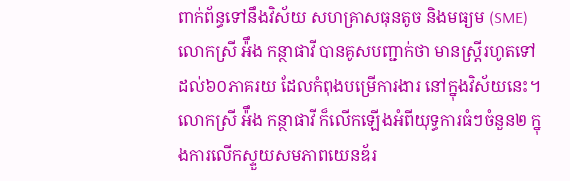ពាក់ព័ន្ធទៅនឹងវិស័យ សហគ្រាសធុនតូច និងមធ្យម (SME) លោកស្រី អ៉ឹង កន្ថាផាវី បានគូសបញ្ជាក់ថា មានស្ដ្រីរហូតទៅដល់៦០ភាគរយ ដែលកំពុងបម្រើការងារ នៅក្នុងវិស័យនេះ។
លោកស្រី អ៉ឹង កន្ថាផាវី ក៏លើកឡើងអំពីយុទ្ធការធំៗចំនួន២ ក្នុងការលើកស្ទួយសមភាពយេនឌ័រ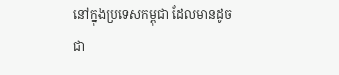នៅក្នុងប្រទេសកម្ពុជា ដែលមានដូចជា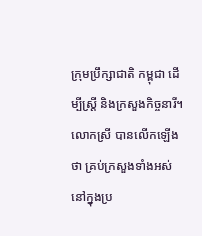ក្រុមប្រឹក្សាជាតិ កម្ពុជា ដើម្បីស្ដ្រី និងក្រសួងកិច្ចនារី។ លោកស្រី បានលើកឡើងថា គ្រប់ក្រសួងទាំងអស់ នៅក្នុងប្រ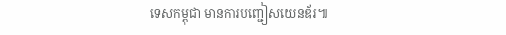ទេសកម្ពុជា មានការបញ្ជៀសយេនឌ័រ៕